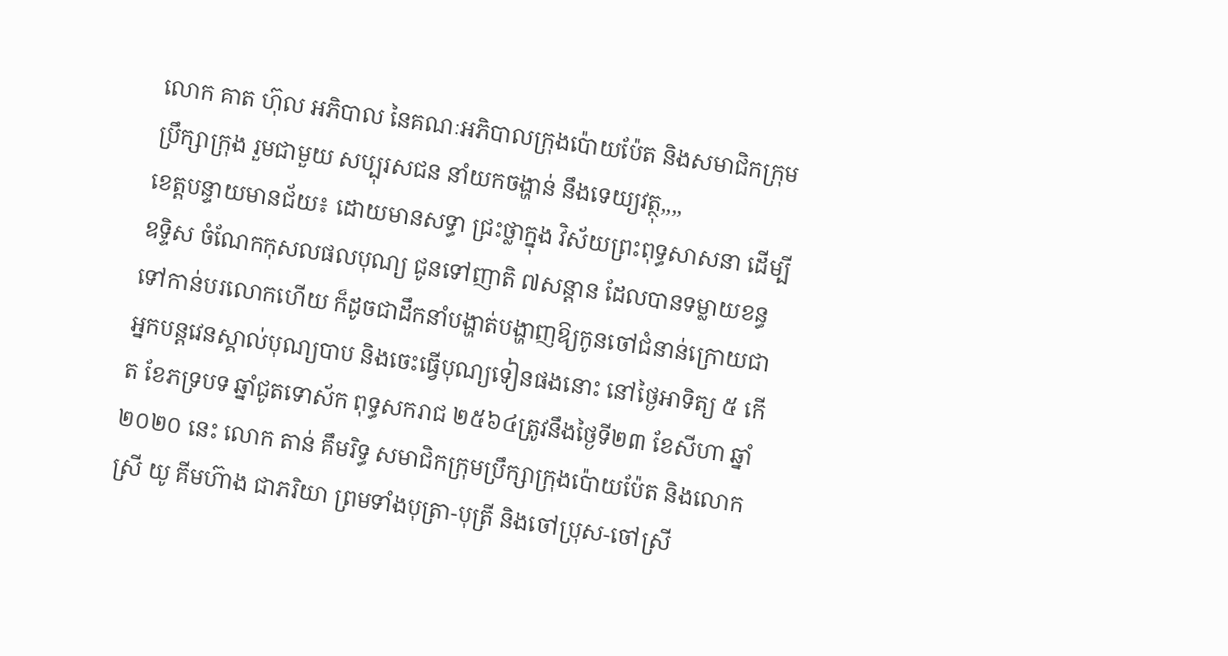លោក គាត ហ៊ុល អភិបាល នៃគណៈអភិបាលក្រុងប៉ោយប៉ែត និងសមាជិកក្រុមប្រឹក្សាក្រុង រួមជាមួយ សប្បុរសជន នាំយកចង្ហាន់ នឹងទេយ្យវត្ថុ,,,,
ខេត្តបន្ទាយមានជ័យ៖ ដោយមានសទ្ធា ជ្រះថ្លាក្នុង វិស័យព្រះពុទ្ធសាសនា ដើម្បីឧទ្ទិស ចំណែកកុសលផលបុណ្យ ជូនទៅញាតិ ៧សន្តាន ដែលបានទម្លាយខន្ធទៅកាន់បរលោកហើយ ក៏ដូចជាដឹកនាំបង្ហាត់បង្ហាញឱ្យកូនចៅជំនាន់ក្រោយជាអ្នកបន្តវេនស្គាល់បុណ្យបាប និងចេះធ្វើបុណ្យទៀនផងនោះ នៅថ្ងៃអាទិត្យ ៥ កើត ខែភទ្របទ ឆ្នាំជូតទោស័ក ពុទ្ធសករាជ ២៥៦៤ត្រូវនឹងថ្ងៃទី២៣ ខែសីហា ឆ្នាំ២០២០ នេះ លោក តាន់ គឹមរិទ្ធ សមាជិកក្រុមប្រឹក្សាក្រុងប៉ោយប៉ែត និងលោកស្រី យូ គីមហ៊ាង ជាភរិយា ព្រមទាំងបុត្រា-បុត្រី និងចៅប្រុស-ចៅស្រី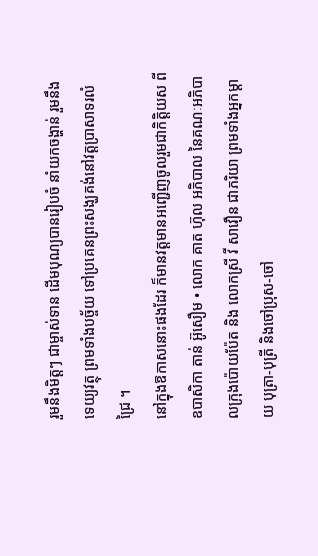រួមនឹងមិត្តៗ ជាម្ចាស់ទាន ដើមបុណ្យបានរៀបចំ នាំយកចង្ហាន់ រួមនឹងទេយ្យវត្ថុ ព្រមទាំងបច្ច័យ ទៅប្រគេនព្រះសង្ឃគង់នៅវត្តប្រាសាទរលំជ្រៃ ។
នៅក្នុងឱកាសនោះផងដែរ ក៏មានវត្តមានអញ្ជើញចូលរួមជាកិត្តិយស ពី ឧបាសិកា តាន់ អ៊ូសឿម • លោក គាត ហ៊ុល អភិបាល នៃគណៈអភិបាលក្រុងប៉ោយប៉ែត និង លោកស្រី វី សាវឿន ជាភរិយា ព្រមទាំងអ្នកម្តាយ បុត្រា-បុត្រី និងចៅប្រុស-ចៅ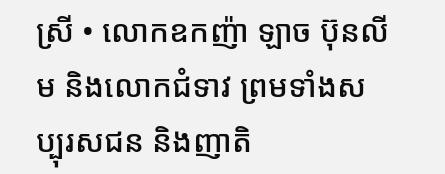ស្រី • លោកឧកញ៉ា ឡាច ប៊ុនលីម និងលោកជំទាវ ព្រមទាំងសប្បុរសជន និងញាតិ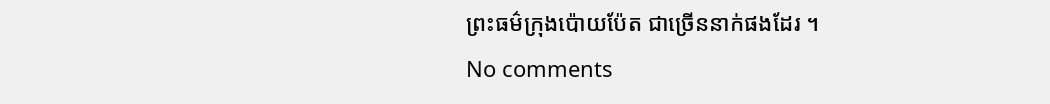ព្រះធម៌ក្រុងប៉ោយប៉ែត ជាច្រើននាក់ផងដែរ ។
No comments